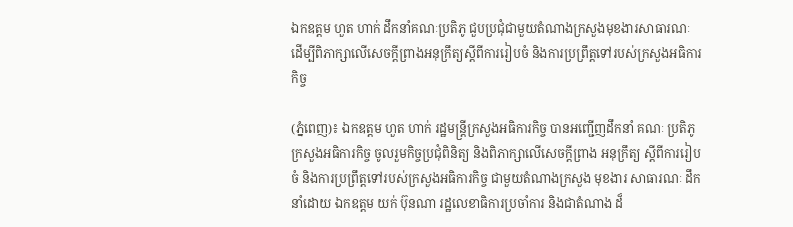ឯកឧត្តម ហួត ហាក់ ដឹកនាំគណៈប្រតិភូ ជួបប្រជុំជាមួយតំណាងក្រសួងមុខងារសាធារណៈ ដើម្បីពិភាក្សាលើសេចក្តីព្រាងអនុក្រឹត្យស្តីពីការរៀបចំ និងការប្រព្រឹត្តទៅរបស់ក្រសួងអធិការកិច្ច

(ភ្នំពេញ)៖ ឯកឧត្តម ហួត ហាក់ រដ្ឋមន្ត្រីក្រសួងអធិការកិច្ច បានអញ្ជើញដឹកនាំ គណៈ ប្រតិភូ ក្រសួងអធិការកិច្ច ចូលរួមកិច្ចប្រជុំពិនិត្យ និងពិភាក្សាលើសេចក្តីព្រាង អនុក្រឹត្យ ស្តីពីការរៀបចំ និងការប្រព្រឹត្តទៅរបស់ក្រសួងអធិការកិច្ច ជាមួយតំណាងក្រសួង មុខងារ សាធារណៈ ដឹកនាំដោយ ឯកឧត្តម យក់ ប៊ុនណា រដ្ឋលេខាធិការប្រចាំការ និងជាតំណាង ដ៏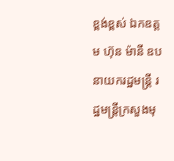ខ្ពង់ខ្ពស់ ឯកឧត្តម ហ៊ុន ម៉ានី ឧបនាយករដ្ឋមន្ត្រី រដ្ឋមន្ត្រីក្រសួងមុ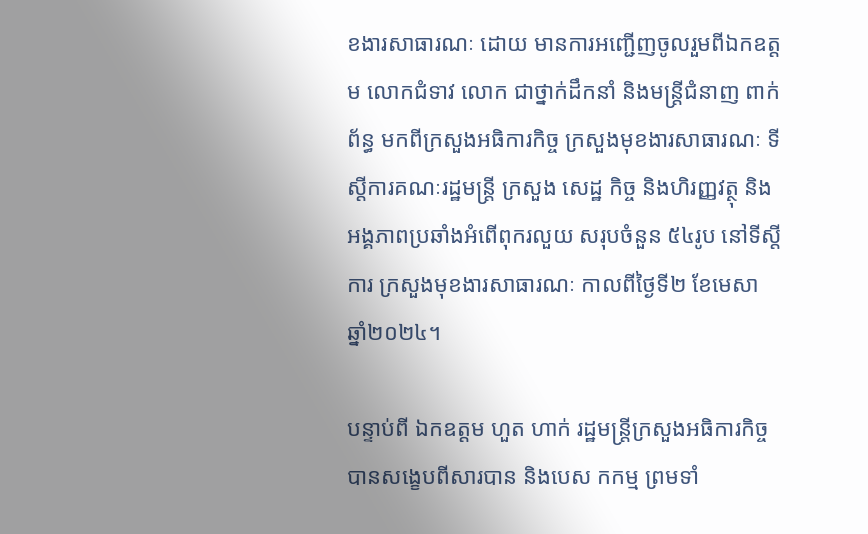ខងារសាធារណៈ ដោយ មានការអញ្ជើញចូលរួមពីឯកឧត្តម លោកជំទាវ លោក ជាថ្នាក់ដឹកនាំ និងមន្ត្រីជំនាញ ពាក់ ព័ន្ធ មកពីក្រសួងអធិការកិច្ច ក្រសួងមុខងារសាធារណៈ ទីស្តីការគណៈរដ្ឋមន្ត្រី ក្រសួង សេដ្ឋ កិច្ច និងហិរញ្ញវត្ថុ និងអង្គភាពប្រឆាំងអំពើពុករលួយ សរុបចំនួន ៥៤រូប នៅទីស្តីការ ក្រសួងមុខងារសាធារណៈ កាលពីថ្ងៃទី២ ខែមេសា ឆ្នាំ២០២៤។

បន្ទាប់ពី ឯកឧត្តម ហួត ហាក់ រដ្ឋមន្រ្តីក្រសួងអធិការកិច្ច បានសង្ខេបពីសារបាន និងបេស កកម្ម ព្រមទាំ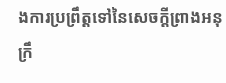ងការប្រព្រឹត្តទៅនៃសេចក្តីព្រាងអនុក្រឹ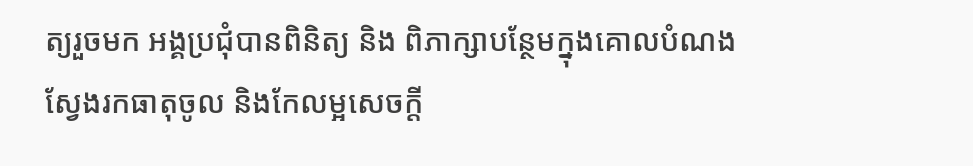ត្យរួចមក អង្គប្រជុំបានពិនិត្យ និង ពិភាក្សាបន្ថែមក្នុងគោលបំណង ស្វែងរកធាតុចូល និងកែលម្អសេចក្តី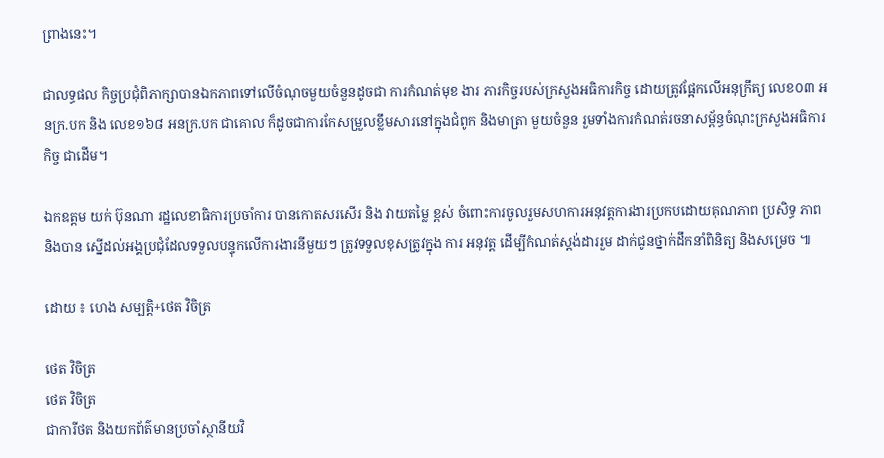ព្រាងនេះ។

ជាលទ្ធផល កិច្ចប្រជុំពិភាក្សាបានឯកភាពទៅលើចំណុចមួយចំនួនដូចជា ការកំណត់មុខ ងារ ភារកិច្ចរបស់ក្រសួងអធិការកិច្ច ដោយត្រូវផ្អែកលើអនុក្រឹត្យ លេខ០៣ អនក្រ.បក និង លេខ១៦៨ អនក្រ.បក ជាគោល ក៏ដូចជាការកែសម្រួលខ្លឹមសារនៅក្នុងជំពូក និងមាត្រា មួយចំនួន រួមទាំងការកំណត់រចនាសម្ព័ន្ធចំណុះក្រសួងអធិការកិច្ច ជាដើម។

ឯកឧត្តម យក់ ប៊ុនណា រដ្ឋលេខាធិការប្រចាំការ បានកោតសរសើរ និង វាយតម្លៃ ខ្ពស់ ចំពោះការចូលរួមសហការអនុវត្តការងារប្រកបដោយគុណភាព ប្រសិទ្ធ ភាព និងបាន ស្នើដល់អង្គប្រជុំដែលទទួលបន្ទុកលើការងារនីមួយៗ ត្រូវទទួលខុសត្រូវក្នុង ការ អនុវត្ត ដើម្បីកំណត់ស្តង់ដាររួម ដាក់ជូនថ្នាក់ដឹកនាំពិនិត្យ និងសម្រេច ៕

ដោយ ៖ ហេង សម្បត្តិ+ថេត វិចិត្រ

ថេត វិចិត្រ
ថេត វិចិត្រ
ជាការីថត និងយកព័ត៌មានប្រចាំស្ថានីយវិ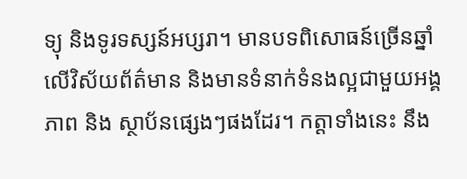ទ្យុ និងទូរទស្សន៍អប្សរា។ មានបទពិសោធន៍ច្រើនឆ្នាំ លើវិស័យព័ត៌មាន និងមានទំនាក់ទំនងល្អជាមួយអង្គភាព និង ស្ថាប័នផ្សេងៗផងដែរ។ កត្តាទាំងនេះ នឹង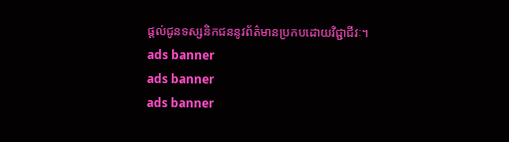ផ្ដល់ជូនទស្សនិកជននូវព័ត៌មានប្រកបដោយវិជ្ជាជីវៈ។
ads banner
ads banner
ads banner